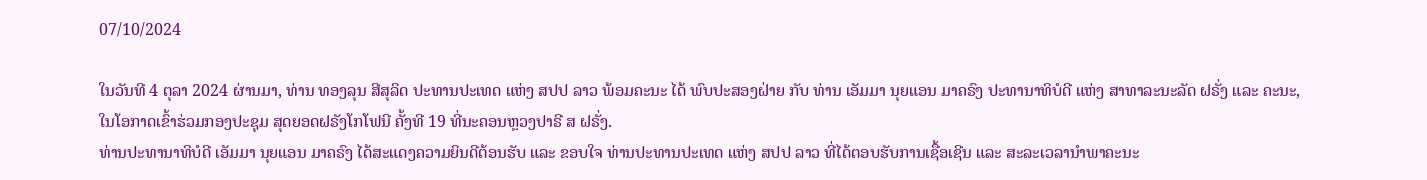07/10/2024

ໃນວັນທີ 4 ຕຸລາ 2024 ຜ່ານມາ, ທ່ານ ທອງລຸນ ສີສຸລິດ ປະທານປະເທດ ແຫ່ງ ສປປ ລາວ ພ້ອມຄະນະ ໄດ້ ພົບປະສອງຝ່າຍ ກັບ ທ່ານ ເອັມມາ ນຸຍແອນ ມາຄຣົງ ປະທານາທິບໍດີ ແຫ່ງ ສາທາລະນະລັດ ຝຣັ່ງ ແລະ ຄະນະ, ໃນໂອກາດເຂົ້າຮ່ວມກອງປະຊຸມ ສຸດຍອດຝຣັງໂກໂຟນີ ຄັ້ງທີ 19 ທີ່ນະຄອນຫຼວງປາຣີ ສ ຝຣັ່ງ.
ທ່ານປະທານາທິບໍດີ ເອັມມາ ນຸຍແອນ ມາຄຣົງ ໄດ້ສະແດງຄວາມຍິນດີຕ້ອນຮັບ ແລະ ຂອບໃຈ ທ່ານປະທານປະເທດ ແຫ່ງ ສປປ ລາວ ທີ່ໄດ້ຕອບຮັບການເຊື້ອເຊີນ ແລະ ສະລະເວລານຳພາຄະນະ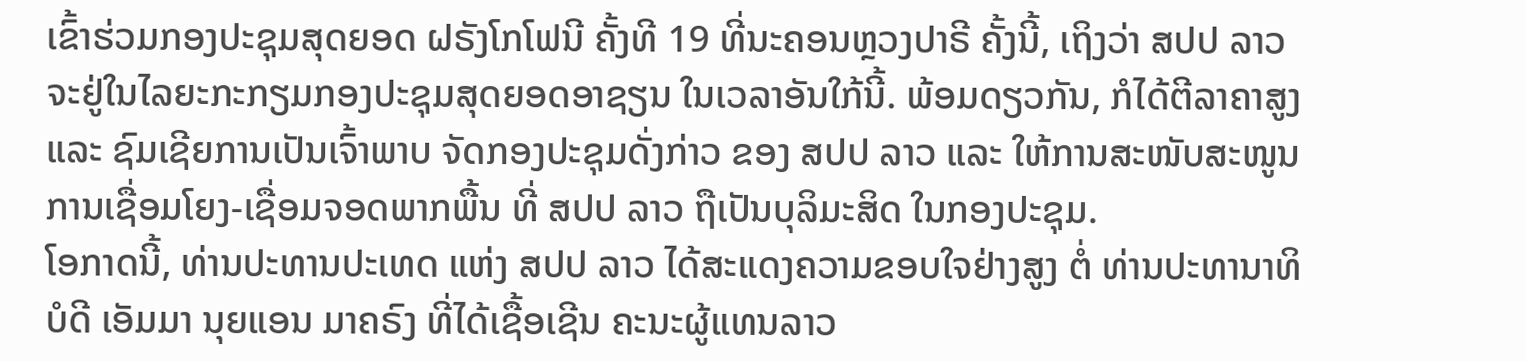ເຂົ້າຮ່ວມກອງປະຊຸມສຸດຍອດ ຝຣັງໂກໂຟນີ ຄັ້ງທີ 19 ທີ່ນະຄອນຫຼວງປາຣີ ຄັ້ງນີ້, ເຖິງວ່າ ສປປ ລາວ ຈະຢູ່ໃນໄລຍະກະກຽມກອງປະຊຸມສຸດຍອດອາຊຽນ ໃນເວລາອັນໃກ້ນີ້. ພ້ອມດຽວກັນ, ກໍໄດ້ຕີລາຄາສູງ ແລະ ຊົມເຊີຍການເປັນເຈົ້າພາບ ຈັດກອງປະຊຸມດັ່ງກ່າວ ຂອງ ສປປ ລາວ ແລະ ໃຫ້ການສະໜັບສະໜູນ ການເຊື່ອມໂຍງ-ເຊື່ອມຈອດພາກພື້ນ ທີ່ ສປປ ລາວ ຖືເປັນບຸລິມະສິດ ໃນກອງປະຊຸມ.
ໂອກາດນີ້, ທ່ານປະທານປະເທດ ແຫ່ງ ສປປ ລາວ ໄດ້ສະແດງຄວາມຂອບໃຈຢ່າງສູງ ຕໍ່ ທ່ານປະທານາທິ ບໍດີ ເອັມມາ ນຸຍແອນ ມາຄຣົງ ທີ່ໄດ້ເຊື້ອເຊີນ ຄະນະຜູ້ແທນລາວ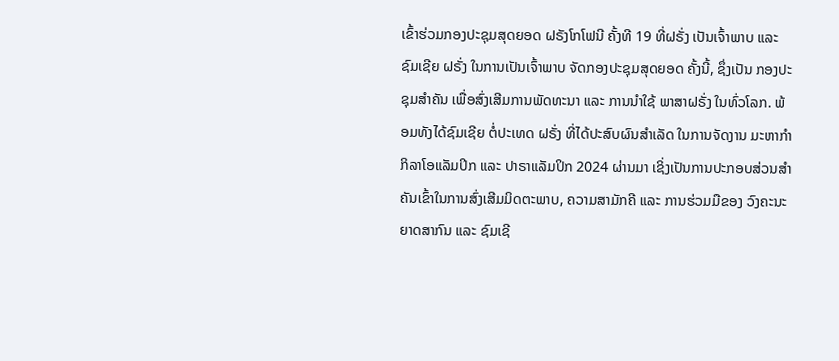ເຂົ້າຮ່ວມກອງປະຊຸມສຸດຍອດ ຝຣັງໂກໂຟນີ ຄັ້ງທີ 19 ທີ່ຝຣັ່ງ ເປັນເຈົ້າພາບ ແລະ ຊົມເຊີຍ ຝຣັ່ງ ໃນການເປັນເຈົ້າພາບ ຈັດກອງປະຊຸມສຸດຍອດ ຄັ້ງນີ້, ຊຶ່ງເປັນ ກອງປະຊຸມສໍາຄັນ ເພື່ອສົ່ງເສີມການພັດທະນາ ແລະ ການນໍາໃຊ້ ພາສາຝຣັ່ງ ໃນທົ່ວໂລກ. ພ້ອມທັງໄດ້ຊົມເຊີຍ ຕໍ່ປະເທດ ຝຣັ່ງ ທີ່ໄດ້ປະສົບຜົນສໍາເລັດ ໃນການຈັດງານ ມະຫາກຳກິລາໂອແລັມປິກ ແລະ ປາຣາແລັມປິກ 2024 ຜ່ານມາ ເຊິ່ງເປັນການປະກອບສ່ວນສໍາຄັນເຂົ້າໃນການສົ່ງເສີມມິດຕະພາບ, ຄວາມສາມັກຄີ ແລະ ການຮ່ວມມືຂອງ ວົງຄະນະຍາດສາກົນ ແລະ ຊົມເຊີ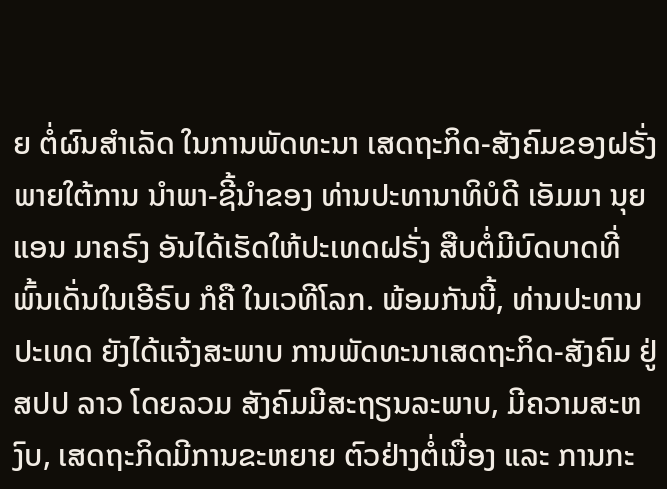ຍ ຕໍ່ຜົນສໍາເລັດ ໃນການພັດທະນາ ເສດຖະກິດ-ສັງຄົມຂອງຝຣັ່ງ ພາຍໃຕ້ການ ນໍາພາ-ຊີ້ນໍາຂອງ ທ່ານປະທານາທິບໍດີ ເອັມມາ ນຸຍແອນ ມາຄຣົງ ອັນໄດ້ເຮັດໃຫ້ປະເທດຝຣັ່ງ ສືບຕໍ່ມີບົດບາດທີ່ ພົ້ນເດັ່ນໃນເອີຣົບ ກໍຄື ໃນເວທີໂລກ. ພ້ອມກັນນີ້, ທ່ານປະທານປະເທດ ຍັງໄດ້ແຈ້ງສະພາບ ການພັດທະນາເສດຖະກິດ-ສັງຄົມ ຢູ່ ສປປ ລາວ ໂດຍລວມ ສັງຄົມມີສະຖຽນລະພາບ, ມີຄວາມສະຫງົບ, ເສດຖະກິດມີການຂະຫຍາຍ ຕົວຢ່າງຕໍ່ເນື່ອງ ແລະ ການກະ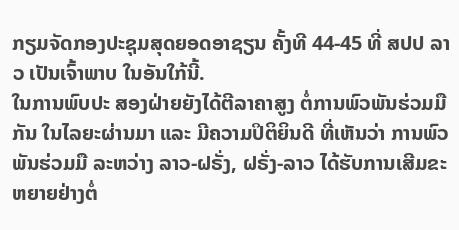ກຽມຈັດກອງປະຊຸມສຸດຍອດອາຊຽນ ຄັ້ງທີ 44-45 ທີ່ ສປປ ລາວ ເປັນເຈົ້າພາບ ໃນອັນໃກ້ນີ້.
ໃນການພົບປະ ສອງຝ່າຍຍັງໄດ້ຕີລາຄາສູງ ຕໍ່ການພົວພັນຮ່ວມມືກັນ ໃນໄລຍະຜ່ານມາ ແລະ ມີຄວາມປິຕິຍິນດີ ທີ່ເຫັນວ່າ ການພົວພັນຮ່ວມມື ລະຫວ່າງ ລາວ-ຝຣັ່ງ, ຝຣັ່ງ-ລາວ ໄດ້ຮັບການເສີມຂະຫຍາຍຢ່າງຕໍ່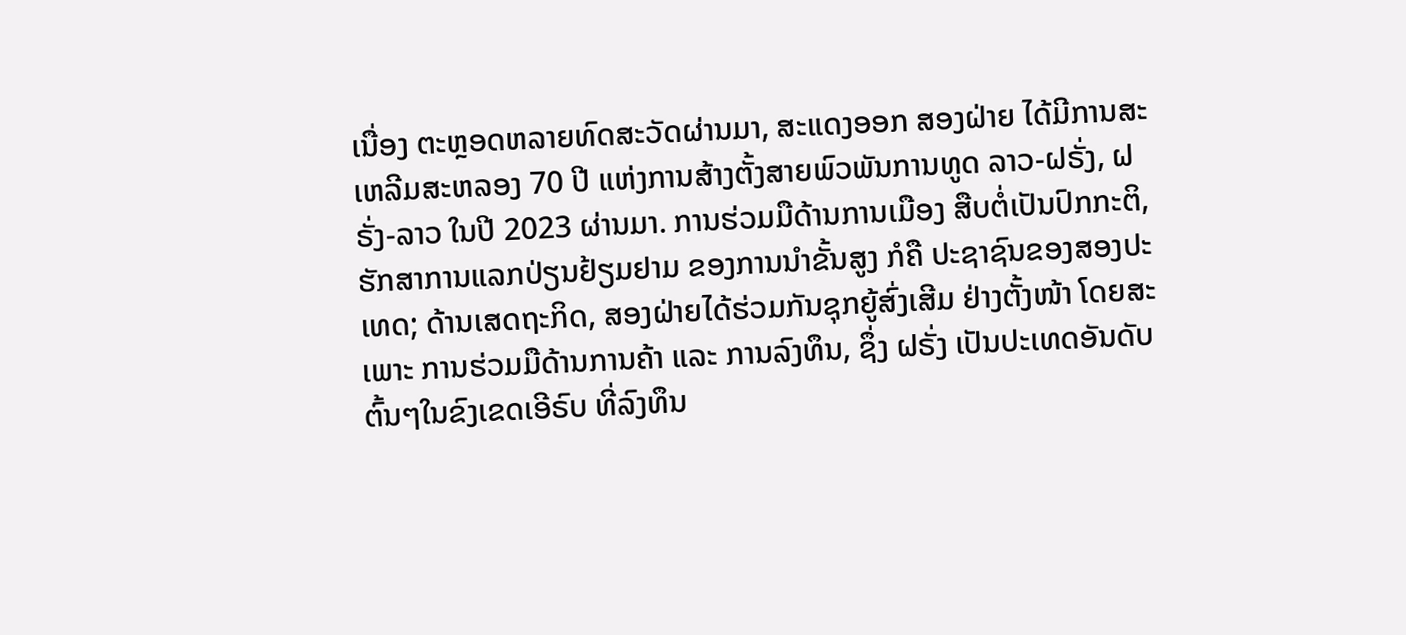ເນື່ອງ ຕະຫຼອດຫລາຍທົດສະວັດຜ່ານມາ, ສະແດງອອກ ສອງຝ່າຍ ໄດ້ມີການສະເຫລີມສະຫລອງ 70 ປີ ແຫ່ງການສ້າງຕັ້ງສາຍພົວພັນການທູດ ລາວ-ຝຣັ່ງ, ຝຣັ່ງ-ລາວ ໃນປີ 2023 ຜ່ານມາ. ການຮ່ວມມືດ້ານການເມືອງ ສືບຕໍ່ເປັນປົກກະຕິ, ຮັກສາການແລກປ່ຽນຢ້ຽມຢາມ ຂອງການນໍາຂັ້ນສູງ ກໍຄື ປະຊາຊົນຂອງສອງປະເທດ; ດ້ານເສດຖະກິດ, ສອງຝ່າຍໄດ້ຮ່ວມກັນຊຸກຍູ້ສົ່ງເສີມ ຢ່າງຕັ້ງໜ້າ ໂດຍສະເພາະ ການຮ່ວມມືດ້ານການຄ້າ ແລະ ການລົງທຶນ, ຊຶ່ງ ຝຣັ່ງ ເປັນປະເທດອັນດັບຕົ້ນໆໃນຂົງເຂດເອີຣົບ ທີ່ລົງທຶນ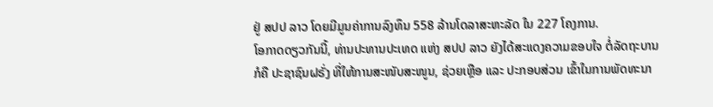ຢູ່ ສປປ ລາວ ໂດຍມີມູນຄ່າການລົງທຶນ 558 ລ້ານໂດລາສະຫະລັດ ໃນ 227 ໂຄງການ.
ໂອກາດດຽວກັນນີ້, ທ່ານປະທານປະເທດ ແຫ່ງ ສປປ ລາວ ຍັງໄດ້ສະແດງຄວາມຂອບໃຈ ຕໍ່ລັດຖະບານ ກໍຄື ປະຊາຊົນຝຣັ່ງ ທີ່ໃຫ້ການສະໜັບສະໜູນ, ຊ່ວຍເຫຼືອ ແລະ ປະກອບສ່ວນ ເຂົ້າໃນການພັດທະນາ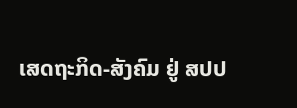ເສດຖະກິດ-ສັງຄົມ ຢູ່ ສປປ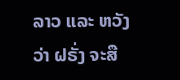ລາວ ແລະ ຫວັງວ່າ ຝຣັ່ງ ຈະສື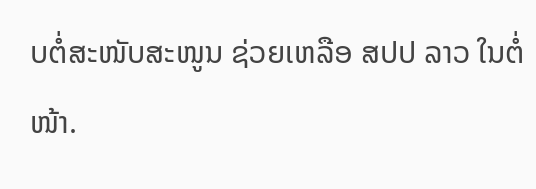ບຕໍ່ສະໜັບສະໜູນ ຊ່ວຍເຫລືອ ສປປ ລາວ ໃນຕໍ່ໜ້າ.